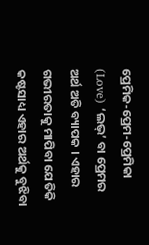ପ୍ରେମିକ-ପ୍ରେମ-ପ୍ରେମିକା
(Love) ‘ଲଭ୍’ ବା ପ୍ରେମର ଅର୍ଥ ଅତି ବ୍ୟାପକ । ଏହାର ଗଭୀରତାକୁ ମାପିବା ଯେତିକି କଷ୍ଟସାଧ୍ୟ ଏହାର ଅର୍ଥକୁ ବୁଝିବା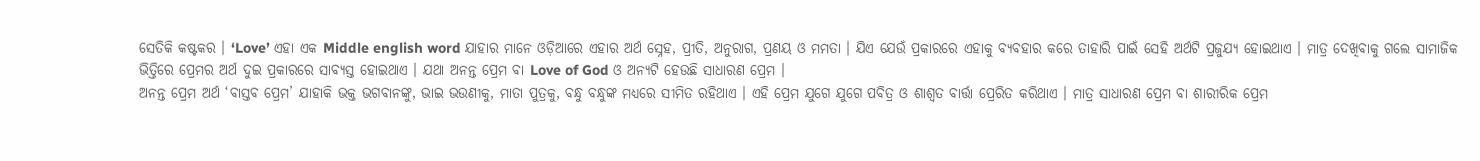ସେତିକି କଷ୍ଟକର । ‘Love’ ଏହା ଏକ Middle english word ଯାହାର ମାନେ ଓଡ଼ିଆରେ ଏହାର ଅର୍ଥ ସ୍ନେହ, ପ୍ରୀତି, ଅନୁରାଗ, ପ୍ରଣୟ ଓ ମମତା । ଯିଏ ଯେଉଁ ପ୍ରକାରରେ ଏହାକୁ ବ୍ୟବହାର କରେ ତାହାରି ପାଇଁ ସେହି ଅର୍ଥଟି ପ୍ରଜୁଯ୍ୟ ହୋଇଥାଏ । ମାତ୍ର ଦେଖିବାକୁ ଗଲେ ସାମାଜିକ ଭିତ୍ତିରେ ପ୍ରେମର ଅର୍ଥ ଦୁଇ ପ୍ରକାରରେ ସାବ୍ୟସ୍ତ ହୋଇଥାଏ । ଯଥା ଅନନ୍ତ ପ୍ରେମ ବା Love of God ଓ ଅନ୍ୟଟି ହେଉଛି ସାଧାରଣ ପ୍ରେମ ।
ଅନନ୍ତ ପ୍ରେମ ଅର୍ଥ ‘ବାସ୍ତବ ପ୍ରେମ’ ଯାହାକି ଭକ୍ତ ଭଗବାନଙ୍କୁ, ଭାଇ ଭଉଣୀକୁ, ମାତା ପୁତ୍ରକୁ, ବନ୍ଧୁ ବନ୍ଧୁଙ୍କ ମଧ୍ୟରେ ସୀମିତ ରହିଥାଏ । ଏହି ପ୍ରେମ ଯୁଗେ ଯୁଗେ ପବିତ୍ର ଓ ଶାଶ୍ୱତ ବାର୍ତ୍ତା ପ୍ରେରିତ କରିଥାଏ । ମାତ୍ର ସାଧାରଣ ପ୍ରେମ ବା ଶାରୀରିକ ପ୍ରେମ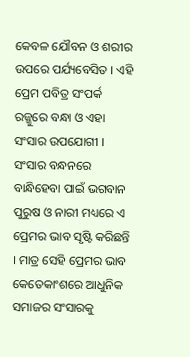କେବଳ ଯୌବନ ଓ ଶରୀର ଉପରେ ପର୍ଯ୍ୟବେସିତ । ଏହି ପ୍ରେମ ପବିତ୍ର ସଂପର୍କ ରଜ୍ଜୁରେ ବନ୍ଧା ଓ ଏହା ସଂସାର ଉପଯୋଗୀ । ସଂସାର ବନ୍ଧନରେ ବାନ୍ଧିହେବା ପାଇଁ ଭଗବାନ ପୁରୁଷ ଓ ନାରୀ ମଧ୍ୟରେ ଏ ପ୍ରେମର ଭାବ ସୃଷ୍ଟି କରିଛନ୍ତି । ମାତ୍ର ସେହି ପ୍ରେମର ଭାବ କେତେକାଂଶରେ ଆଧୁନିକ ସମାଜର ସଂସାରକୁ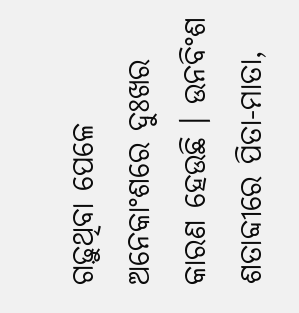ଗଢ଼ୁଥିବା ପେଳେ ଅନେକାଂଶରେ ଦୁଃଖର କାରଣ ହେଉଛି । ଉନବିଂଶ ଶତାବ୍ଦୀରେ ପିତା-ମାତା,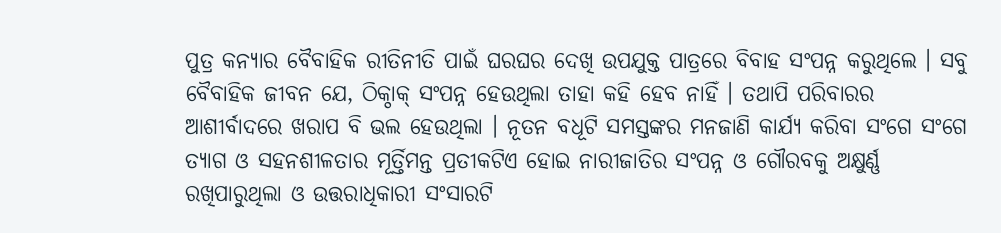ପୁତ୍ର କନ୍ୟାର ବୈବାହିକ ରୀତିନୀତି ପାଇଁ ଘରଘର ଦେଖି ଉପଯୁକ୍ତ ପାତ୍ରରେ ବିବାହ ସଂପନ୍ନ କରୁଥିଲେ । ସବୁ ବୈବାହିକ ଜୀବନ ଯେ, ଠିକ୍ଠାକ୍ ସଂପନ୍ନ ହେଉଥିଲା ତାହା କହି ହେବ ନାହିଁ । ତଥାପି ପରିବାରର ଆଶୀର୍ବାଦରେ ଖରାପ ବି ଭଲ ହେଉଥିଲା । ନୂତନ ବଧୂଟି ସମସ୍ତଙ୍କର ମନଜାଣି କାର୍ଯ୍ୟ କରିବା ସଂଗେ ସଂଗେ ତ୍ୟାଗ ଓ ସହନଶୀଳତାର ମୂର୍ତ୍ତିମନ୍ତ ପ୍ରତୀକଟିଏ ହୋଇ ନାରୀଜାତିର ସଂପନ୍ନ ଓ ଗୌରବକୁ ଅକ୍ଷୁର୍ଣ୍ଣ ରଖିପାରୁଥିଲା ଓ ଉତ୍ତରାଧିକାରୀ ସଂସାରଟି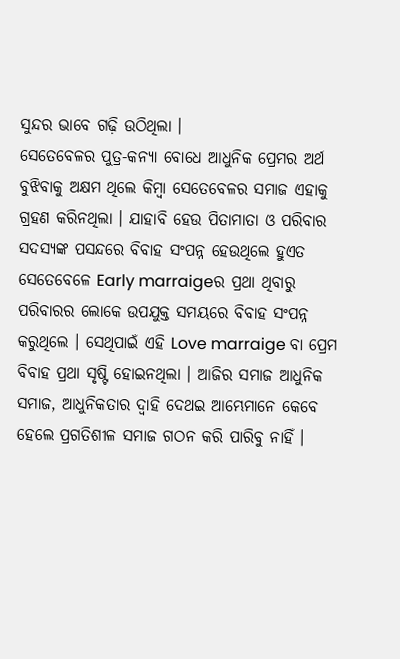ସୁନ୍ଦର ଭାବେ ଗଢ଼ି ଉଠିଥିଲା ।
ସେତେବେଳର ପୁତ୍ର-କନ୍ୟା ବୋଧେ ଆଧୁନିକ ପ୍ରେମର ଅର୍ଥ ବୁଝିବାକୁ ଅକ୍ଷମ ଥିଲେ କିମ୍ବା ସେତେବେଳର ସମାଜ ଏହାକୁ ଗ୍ରହଣ କରିନଥିଲା । ଯାହାବି ହେଉ ପିତାମାତା ଓ ପରିବାର ସଦସ୍ୟଙ୍କ ପସନ୍ଦରେ ବିବାହ ସଂପନ୍ନ ହେଉଥିଲେ ହୁଏତ ସେତେବେଳେ Early marraigeର ପ୍ରଥା ଥିବାରୁ ପରିବାରର ଲୋକେ ଉପଯୁକ୍ତ ସମୟରେ ବିବାହ ସଂପନ୍ନ କରୁଥିଲେ । ସେଥିପାଇଁ ଏହି Love marraige ବା ପ୍ରେମ ବିବାହ ପ୍ରଥା ସୃଷ୍ଟି ହୋଇନଥିଲା । ଆଜିର ସମାଜ ଆଧୁନିକ ସମାଜ, ଆଧୁନିକତାର ଦ୍ୱାହି ଦେଥଇ ଆମ୍ଭେମାନେ କେବେ ହେଲେ ପ୍ରଗତିଶୀଳ ସମାଜ ଗଠନ କରି ପାରିବୁ ନାହିଁ ।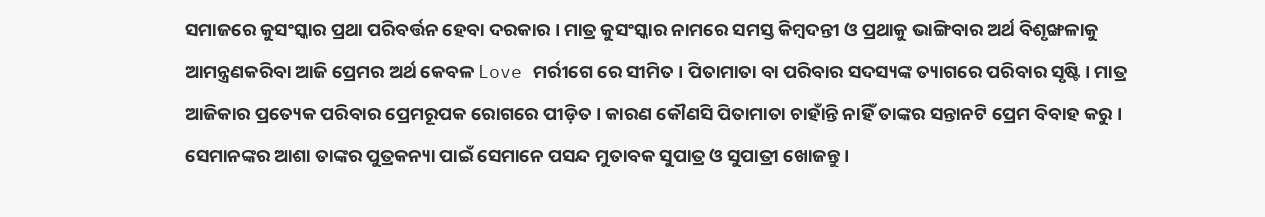ସମାଜରେ କୁସଂସ୍କାର ପ୍ରଥା ପରିବର୍ତ୍ତନ ହେବା ଦରକାର । ମାତ୍ର କୁସଂସ୍କାର ନାମରେ ସମସ୍ତ କିମ୍ବଦନ୍ତୀ ଓ ପ୍ରଥାକୁ ଭାଙ୍ଗିବାର ଅର୍ଥ ବିଶୃଙ୍ଖଳାକୁ ଆମନ୍ତ୍ରଣକରିବା ଆଜି ପ୍ରେମର ଅର୍ଥ କେବଳ Love ମର୍ରୀଗେ ରେ ସୀମିତ । ପିତାମାତା ବା ପରିବାର ସଦସ୍ୟଙ୍କ ତ୍ୟାଗରେ ପରିବାର ସୃଷ୍ଟି । ମାତ୍ର ଆଜିକାର ପ୍ରତ୍ୟେକ ପରିବାର ପ୍ରେମରୂପକ ରୋଗରେ ପୀଡ଼ିତ । କାରଣ କୌଣସି ପିତାମାତା ଚାହାଁନ୍ତି ନାହିଁ ତାଙ୍କର ସନ୍ତାନଟି ପ୍ରେମ ବିବାହ କରୁ । ସେମାନଙ୍କର ଆଶା ତାଙ୍କର ପୁତ୍ରକନ୍ୟା ପାଇଁ ସେମାନେ ପସନ୍ଦ ମୁତାବକ ସୁପାତ୍ର ଓ ସୁପାତ୍ରୀ ଖୋଜନ୍ତୁ ।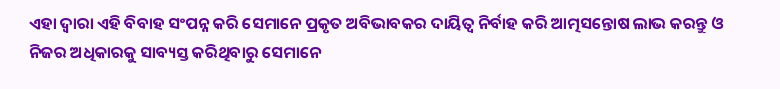ଏହା ଦ୍ୱାରା ଏହି ବିବାହ ସଂପନ୍ନ କରି ସେମାନେ ପ୍ରକୃତ ଅବିଭାବକର ଦାୟିତ୍ୱ ନିର୍ବାହ କରି ଆତ୍ମସନ୍ତୋଷ ଲାଭ କରନ୍ତୁ ଓ ନିଜର ଅଧିକାରକୁ ସାବ୍ୟସ୍ତ କରିଥିବାରୁ ସେମାନେ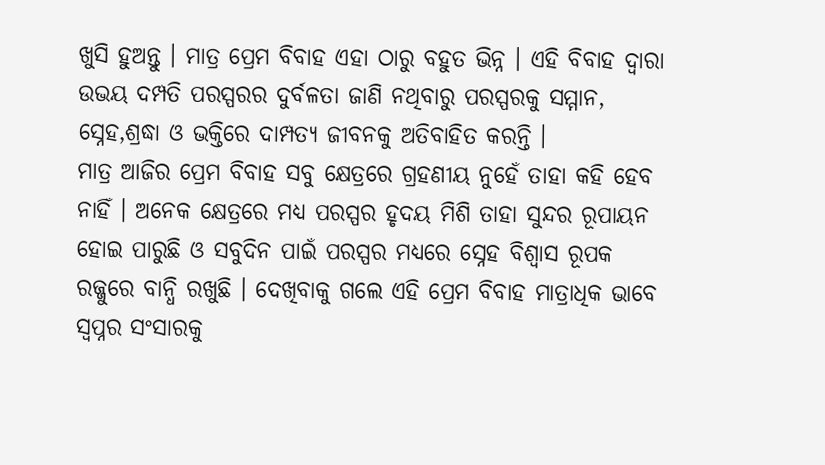ଖୁସି ହୁଅନ୍ତୁ । ମାତ୍ର ପ୍ରେମ ବିବାହ ଏହା ଠାରୁ ବହୁତ ଭିନ୍ନ । ଏହି ବିବାହ ଦ୍ୱାରା ଉଭୟ ଦମ୍ପତି ପରସ୍ପରର ଦୁର୍ବଳତା ଜାଣି ନଥିବାରୁ ପରସ୍ପରକୁ ସମ୍ମାନ, ସ୍ନେହ,ଶ୍ରଦ୍ଧା ଓ ଭକ୍ତିରେ ଦାମ୍ପତ୍ୟ ଜୀବନକୁ ଅତିବାହିତ କରନ୍ତି ।
ମାତ୍ର ଆଜିର ପ୍ରେମ ବିବାହ ସବୁ କ୍ଷେତ୍ରରେ ଗ୍ରହଣୀୟ ନୁହେଁ ତାହା କହି ହେବ ନାହିଁ । ଅନେକ କ୍ଷେତ୍ରରେ ମଧ୍ୟ ପରସ୍ପର ହୃଦୟ ମିଶି ତାହା ସୁନ୍ଦର ରୂପାୟନ ହୋଇ ପାରୁଛି ଓ ସବୁଦିନ ପାଇଁ ପରସ୍ପର ମଧ୍ୟରେ ସ୍ନେହ ବିଶ୍ୱାସ ରୂପକ ରଜ୍ଜୁରେ ବାନ୍ଧି ରଖୁଛି । ଦେଖିବାକୁ ଗଲେ ଏହି ପ୍ରେମ ବିବାହ ମାତ୍ରାଧିକ ଭାବେ ସ୍ୱପ୍ନର ସଂସାରକୁ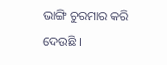ଭାଙ୍ଗି ଚୁରମାର କରି ଦେଉଛି ।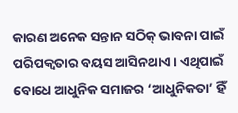କାରଣ ଅନେକ ସନ୍ତାନ ସଠିକ୍ ଭାବନା ପାଇଁ ପରିପକ୍ୱତାର ବୟସ ଆସିନଥାଏ । ଏଥିପାଇଁ ବୋଧେ ଆଧୁନିକ ସମାଜର ‘ଆଧୁନିକତା’ ହିଁ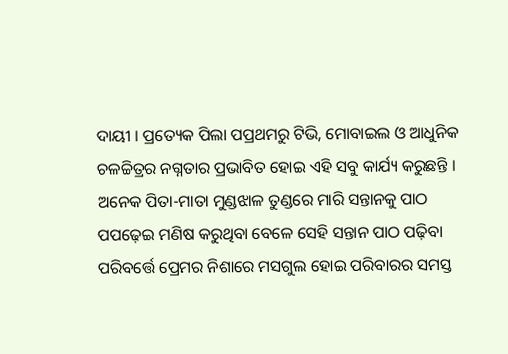ଦାୟୀ । ପ୍ରତ୍ୟେକ ପିଲା ପପ୍ରଥମରୁ ଟିଭି, ମୋବାଇଲ ଓ ଆଧୁନିକ ଚଳଚ୍ଚିତ୍ରର ନଗ୍ନତାର ପ୍ରଭାବିତ ହୋଇ ଏହି ସବୁ କାର୍ଯ୍ୟ କରୁଛନ୍ତି । ଅନେକ ପିତା-ମାତା ମୁଣ୍ଡଝାଳ ତୁଣ୍ଡରେ ମାରି ସନ୍ତାନକୁ ପାଠ ପପଢ଼େଇ ମଣିଷ କରୁଥିବା ବେଳେ ସେହି ସନ୍ତାନ ପାଠ ପଢ଼ିବା ପରିବର୍ତ୍ତେ ପ୍ରେମର ନିଶାରେ ମସଗୁଲ ହୋଇ ପରିବାରର ସମସ୍ତ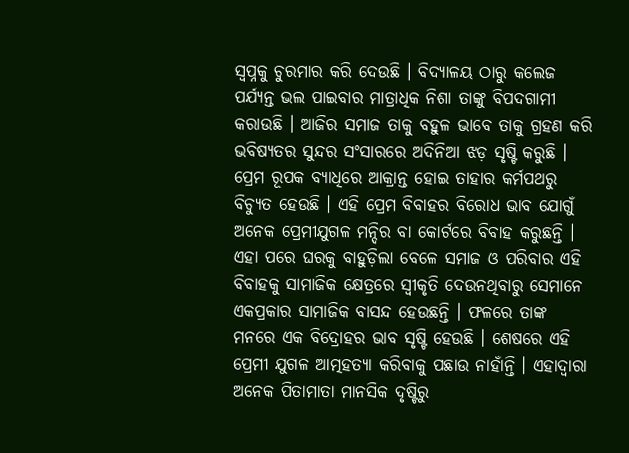ସ୍ୱପ୍ନକୁ ଚୁରମାର କରି ଦେଉଛି । ବିଦ୍ୟାଳୟ ଠାରୁ କଲେଜ ପର୍ଯ୍ୟନ୍ତ ଭଲ ପାଇବାର ମାତ୍ରାଧିକ ନିଶା ତାଙ୍କୁ ବିପଦଗାମୀ କରାଉଛି । ଆଜିର ସମାଜ ତାକୁ ବହୁଳ ଭାବେ ତାକୁ ଗ୍ରହଣ କରି ଭବିଷ୍ୟତର ସୁନ୍ଦର ସଂସାରରେ ଅଦିନିଆ ଝଡ଼ ସୃଷ୍ଟି କରୁଛି । ପ୍ରେମ ରୂପକ ବ୍ୟାଧିରେ ଆକ୍ରାନ୍ତ ହୋଇ ତାହାର କର୍ମପଥରୁ ବିଚ୍ୟୁତ ହେଉଛି । ଏହି ପ୍ରେମ ବିବାହର ବିରୋଧ ଭାବ ଯୋଗୁଁ ଅନେକ ପ୍ରେମୀଯୁଗଳ ମନ୍ଦିର ବା କୋର୍ଟରେ ବିବାହ କରୁଛନ୍ତି । ଏହା ପରେ ଘରକୁ ବାହୁଡ଼ିଲା ବେଳେ ସମାଜ ଓ ପରିବାର ଏହି ବିବାହକୁ ସାମାଜିକ କ୍ଷେତ୍ରରେ ସ୍ୱୀକୃତି ଦେଉନଥିବାରୁ ସେମାନେ ଏକପ୍ରକାର ସାମାଜିକ ବାସନ୍ଦ ହେଉଛନ୍ତି । ଫଳରେ ତାଙ୍କ ମନରେ ଏକ ବିଦ୍ରୋହର ଭାବ ସୃଷ୍ଟି ହେଉଛି । ଶେଷରେ ଏହି ପ୍ରେମୀ ଯୁଗଳ ଆତ୍ମହତ୍ୟା କରିବାକୁ ପଛାଉ ନାହାଁନ୍ତି । ଏହାଦ୍ୱାରା ଅନେକ ପିତାମାତା ମାନସିକ ଦୃଷ୍ଟିରୁ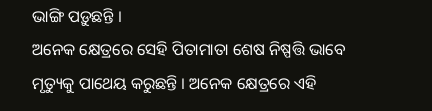ଭାଙ୍ଗି ପଡ଼ୁଛନ୍ତି ।
ଅନେକ କ୍ଷେତ୍ରରେ ସେହି ପିତାମାତା ଶେଷ ନିଷ୍ପତ୍ତି ଭାବେ ମୃତ୍ୟୁକୁ ପାଥେୟ କରୁଛନ୍ତି । ଅନେକ କ୍ଷେତ୍ରରେ ଏହି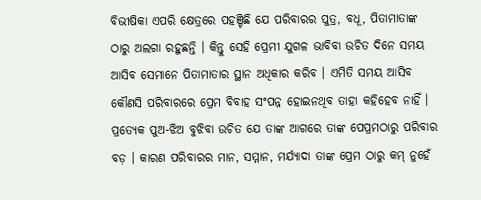ବିଭୀଷିକା ଏପରି କ୍ଷେତ୍ରରେ ପହଞ୍ଚିଛି ଯେ ପରିବାରର ପୁତ୍ର, ବଧୂ, ପିତାମାତାଙ୍କ ଠାରୁ ଅଲଗା ରହୁଛନ୍ତି । କିନ୍ତୁ ସେହି ପ୍ରେମୀ ଯୁଗଳ ଭାବିବା ଉଚିତ ଦିନେ ସମୟ ଆସିବ ସେମାନେ ପିତାମାତାର ସ୍ଥାନ ଅଧିକାର କରିବ । ଏମିତି ସମୟ ଆସିବ କୌଣସି ପରିବାରରେ ପ୍ରେମ ବିବାହ ସଂପନ୍ନ ହୋଇନଥିବ ତାହା କହିହେବ ନାହିଁ । ପ୍ରତ୍ୟେକ ପୁଅ-ଝିଅ ବୁଝିବା ଉଚିତ ଯେ ତାଙ୍କ ଆଗରେ ତାଙ୍କ ପେପ୍ରମଠାରୁ ପରିବାର ବଡ଼ । କାରଣ ପରିବାରର ମାନ, ସମ୍ମାନ, ମର୍ଯ୍ୟାଦା ତାଙ୍କ ପ୍ରେମ ଠାରୁ କମ୍ ନୁହେଁ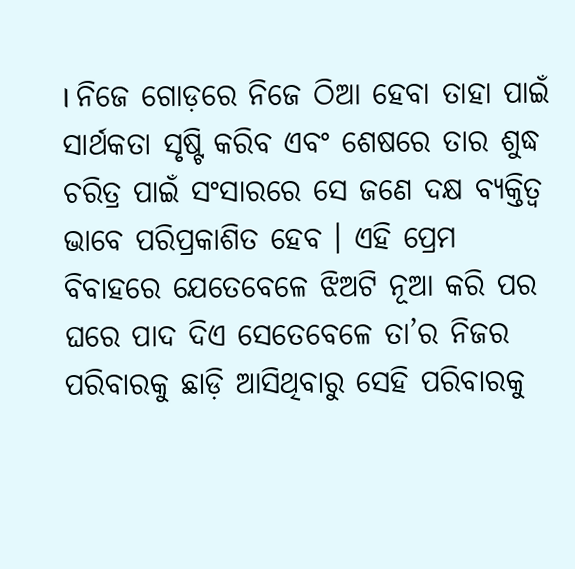। ନିଜେ ଗୋଡ଼ରେ ନିଜେ ଠିଆ ହେବା ତାହା ପାଇଁ ସାର୍ଥକତା ସୃଷ୍ଟି କରିବ ଏବଂ ଶେଷରେ ତାର ଶୁଦ୍ଧ ଚରିତ୍ର ପାଇଁ ସଂସାରରେ ସେ ଜଣେ ଦକ୍ଷ ବ୍ୟକ୍ତିତ୍ୱ ଭାବେ ପରିପ୍ରକାଶିତ ହେବ । ଏହି ପ୍ରେମ ବିବାହରେ ଯେତେବେଳେ ଝିଅଟି ନୂଆ କରି ପର ଘରେ ପାଦ ଦିଏ ସେତେବେଳେ ତା’ର ନିଜର ପରିବାରକୁ ଛାଡ଼ି ଆସିଥିବାରୁ ସେହି ପରିବାରକୁ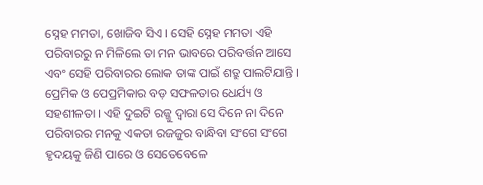ସ୍ନେହ ମମତା, ଖୋଜିବ ସିଏ । ସେହି ସ୍ନେହ ମମତା ଏହି ପରିବାରରୁ ନ ମିଳିଲେ ତା ମନ ଭାବରେ ପରିବର୍ତ୍ତନ ଆସେ ଏବଂ ସେହି ପରିବାରର ଲୋକ ତାଙ୍କ ପାଇଁ ଶତ୍ରୁ ପାଲଟିଯାନ୍ତି । ପ୍ରେମିକ ଓ ପେପ୍ରମିକାର ବଡ଼ ସଫଳତାର ଧେର୍ଯ୍ୟ ଓ ସହଶୀଳତା । ଏହି ଦୁଇଟି ରଜ୍ଜୁ ଦ୍ୱାରା ସେ ଦିନେ ନା ଦିନେ ପରିବାରର ମନକୁ ଏକତା ରଜଜୁର ବାନ୍ଧିବା ସଂଗେ ସଂଗେ ହୃଦୟକୁ ଜିଣି ପାରେ ଓ ସେତେବେଳେ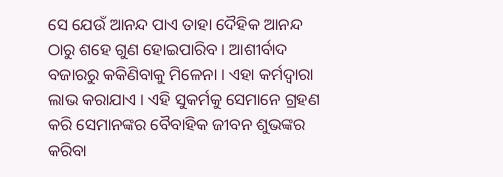ସେ ଯେଉଁ ଆନନ୍ଦ ପାଏ ତାହା ଦୈହିକ ଆନନ୍ଦ ଠାରୁ ଶହେ ଗୁଣ ହୋଇପାରିବ । ଆଶୀର୍ବାଦ ବଜାରରୁ କକିଣିବାକୁ ମିଳେନା । ଏହା କର୍ମଦ୍ୱାରା ଲାଭ କରାଯାଏ । ଏହି ସୁକର୍ମକୁ ସେମାନେ ଗ୍ରହଣ କରି ସେମାନଙ୍କର ବୈବାହିକ ଜୀବନ ଶୁଭଙ୍କର କରିବା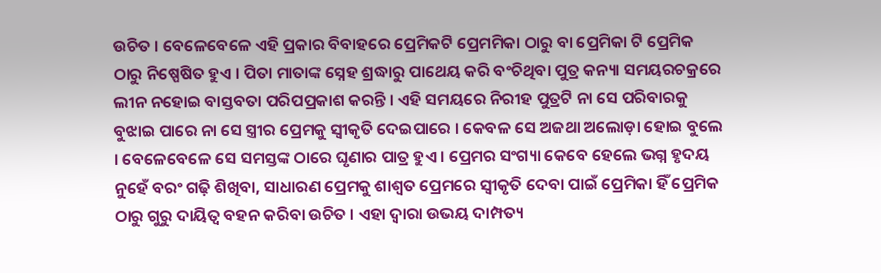ଉଚିତ । ବେଳେବେଳେ ଏହି ପ୍ରକାର ବିବାହରେ ପ୍ରେମିକଟି ପ୍ରେମମିକା ଠାରୁ ବା ପ୍ରେମିକା ଟି ପ୍ରେମିକ ଠାରୁ ନିଷ୍ପେଷିତ ହୁଏ । ପିତା ମାତାଙ୍କ ସ୍ନେହ ଶ୍ରଦ୍ଧାରୁ ପାଥେୟ କରି ବଂଚିଥିବା ପୁତ୍ର କନ୍ୟା ସମୟରଚକ୍ରରେ ଲୀନ ନହୋଇ ବାସ୍ତବତା ପରିପପ୍ରକାଶ କରନ୍ତି । ଏହି ସମୟରେ ନିରୀହ ପୁତ୍ରଟି ନା ସେ ପରିବାରକୁ ବୁଝାଇ ପାରେ ନା ସେ ସ୍ତ୍ରୀର ପ୍ରେମକୁ ସ୍ୱୀକୃତି ଦେଇପାରେ । କେବଳ ସେ ଅଜଥା ଅଲୋଡ଼ା ହୋଇ ବୁଲେ । ବେଳେବେଳେ ସେ ସମସ୍ତଙ୍କ ଠାରେ ଘୃଣାର ପାତ୍ର ହୁଏ । ପ୍ରେମର ସଂଗ୍ୟା କେବେ ହେଲେ ଭଗ୍ନ ହୃଦୟ ନୁହେଁ ବରଂ ଗଢ଼ି ଶିଖିବା, ସାଧାରଣ ପ୍ରେମକୁ ଶାଶ୍ୱତ ପ୍ରେମରେ ସ୍ୱୀକୃତି ଦେବା ପାଇଁ ପ୍ରେମିକା ହିଁ ପ୍ରେମିକ ଠାରୁ ଗୁରୁ ଦାୟିତ୍ୱ ବହନ କରିବା ଉଚିତ । ଏହା ଦ୍ୱାରା ଉଭୟ ଦାମ୍ପତ୍ୟ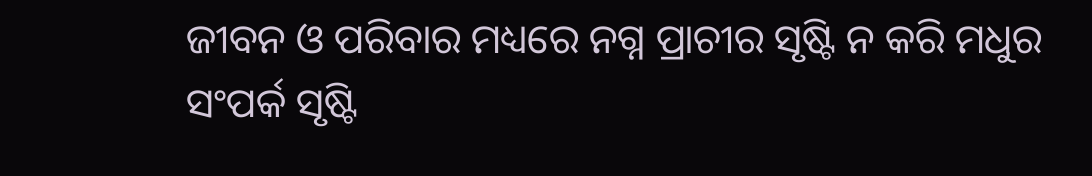ଜୀବନ ଓ ପରିବାର ମଧ୍ୟରେ ନଗ୍ନ ପ୍ରାଚୀର ସୃଷ୍ଟି ନ କରି ମଧୁର ସଂପର୍କ ସୃଷ୍ଟି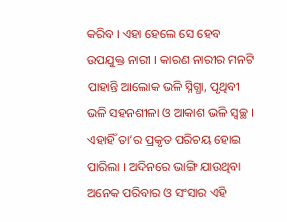କରିବ । ଏହା ହେଲେ ସେ ହେବ ଉପଯୁକ୍ତ ନାରୀ । କାରଣ ନାରୀର ମନଟି ପାହାନ୍ତି ଆଲୋକ ଭଳି ସ୍ନିଗ୍ଧା, ପୃଥିବୀ ଭଳି ସହନଶୀଳା ଓ ଆକାଶ ଭଳି ସ୍ୱଚ୍ଛ । ଏହାହିଁ ତା’ର ପ୍ରକୃତ ପରିଚୟ ହୋଇ ପାରିଲା । ଅଦିନରେ ଭାଙ୍ଗି ଯାଉଥିବା ଅନେକ ପରିବାର ଓ ସଂସାର ଏହି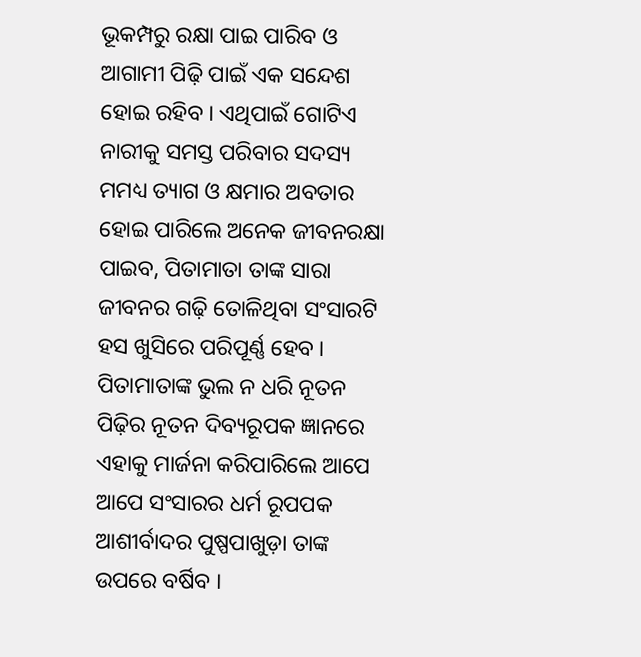ଭୂକମ୍ପରୁ ରକ୍ଷା ପାଇ ପାରିବ ଓ ଆଗାମୀ ପିଢ଼ି ପାଇଁ ଏକ ସନ୍ଦେଶ ହୋଇ ରହିବ । ଏଥିପାଇଁ ଗୋଟିଏ ନାରୀକୁ ସମସ୍ତ ପରିବାର ସଦସ୍ୟ ମମଧ୍ୟ ତ୍ୟାଗ ଓ କ୍ଷମାର ଅବତାର ହୋଇ ପାରିଲେ ଅନେକ ଜୀବନରକ୍ଷା ପାଇବ, ପିତାମାତା ତାଙ୍କ ସାରା ଜୀବନର ଗଢ଼ି ତୋଳିଥିବା ସଂସାରଟି ହସ ଖୁସିରେ ପରିପୂର୍ଣ୍ଣ ହେବ । ପିତାମାତାଙ୍କ ଭୁଲ ନ ଧରି ନୂତନ ପିଢ଼ିର ନୂତନ ଦିବ୍ୟରୂପକ ଜ୍ଞାନରେ ଏହାକୁ ମାର୍ଜନା କରିପାରିଲେ ଆପେ ଆପେ ସଂସାରର ଧର୍ମ ରୂପପକ ଆଶୀର୍ବାଦର ପୁଷ୍ପପାଖୁଡ଼ା ତାଙ୍କ ଉପରେ ବର୍ଷିବ ।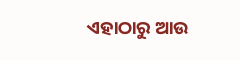ଏହାଠାରୁ ଆଉ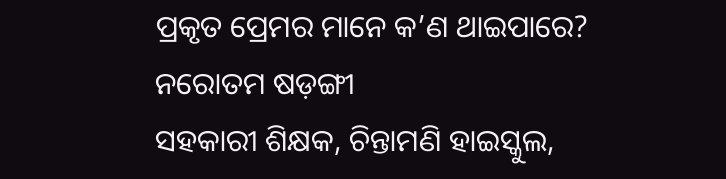ପ୍ରକୃତ ପ୍ରେମର ମାନେ କ’ଣ ଥାଇପାରେ?
ନରୋତମ ଷଡ଼ଙ୍ଗୀ
ସହକାରୀ ଶିକ୍ଷକ, ଚିନ୍ତାମଣି ହାଇସ୍କୁଲ,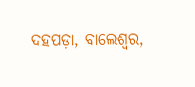ଦହପଡ଼ା, ବାଲେଶ୍ୱର,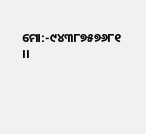ମୋ:-୯୪୩୮୭୫୭୬୮୧ ।।